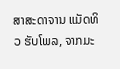ສາສະດາຈານ ແມັດທິວ ຮັບໂພລ, ຈາກມະ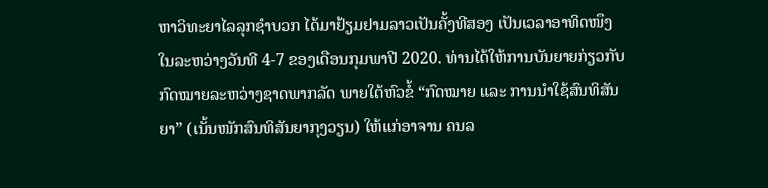ຫາວິທະຍາໄລລຸກຊໍາບວກ ໄດ້ມາຢ້ຽມຢາມລາວເປັນຄັ້ງທີສອງ ເປັນເວລາອາທິດໜຶງ ໃນລະຫວ່າງວັນທີ 4-7 ຂອງເດືອນກຸມພາປີ 2020. ທ່ານໄດ້ໃຫ້ການບັນຍາຍກ່ຽວກັບກົດໝາຍລະຫວ່າງຊາດພາກລັດ ພາຍໃຕ້ຫົວຂໍ້ “ກົດໝາຍ ແລະ ການນໍາໃຊ້ສົນທິສັນຍາ” (ເນັ້ນໜັກສົນທິສັນຍາກຸງວຽນ) ໃຫ້ແກ່ອາຈານ ຄນລ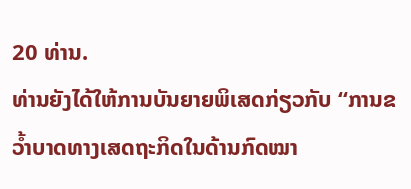20 ທ່ານ.
ທ່ານຍັງໄດ້ໃຫ້ການບັນຍາຍພິເສດກ່ຽວກັບ “ການຂວ້ຳບາດທາງເສດຖະກິດໃນດ້ານກົດໝາ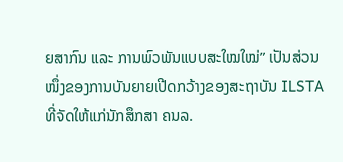ຍສາກົນ ແລະ ການພົວພັນແບບສະໃໝໃໝ່” ເປັນສ່ວນໜຶ່ງຂອງການບັນຍາຍເປີດກວ້າງຂອງສະຖາບັນ ILSTA ທີ່ຈັດໃຫ້ແກ່ນັກສຶກສາ ຄນລ.